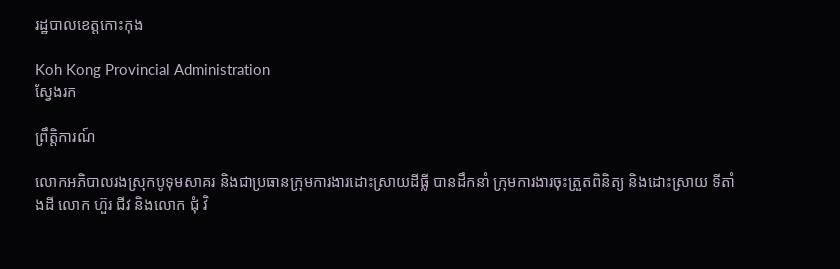រដ្ឋបាលខេត្តកោះកុង

Koh Kong Provincial Administration
ស្វែងរក

ព្រឹត្តិការណ៍

លោកអភិបាលរងស្រុកបូទុមសាគរ និងជាប្រធានក្រុមការងារដោះស្រាយដីធ្លី បានដឹកនាំ ក្រុមការងារចុះត្រួតពិនិត្យ និងដោះស្រាយ ទីតាំងដី លោក ហ៊ួរ ជីវ និងលោក ជុំ វិ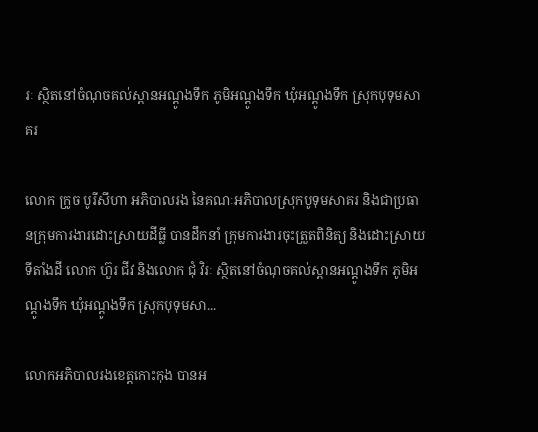រៈ ស្ថិតនៅចំណុចគល់ស្ពានអណ្ដូងទឹក ភូមិអណ្ដូងទឹក ឃុំអណ្ដូងទឹក ស្រុកបុទុមសាគរ

លោក ក្រូច បូរីសីហា អភិបាលរង នៃគណៈអភិបាលស្រុកបូទុមសាគរ និងជាប្រធានក្រុមការងារដោះស្រាយដីធ្លី បានដឹកនាំ ក្រុមការងារចុះត្រួតពិនិត្យ និងដោះស្រាយ ទីតាំងដី លោក ហ៊ួរ ជីវ និងលោក ជុំ វិរៈ ស្ថិតនៅចំណុចគល់ស្ពានអណ្ដូងទឹក ភូមិអណ្ដូងទឹក ឃុំអណ្ដូងទឹក ស្រុកបុទុមសា...

លោកអភិបាលរងខេត្តកោះកុង បានអ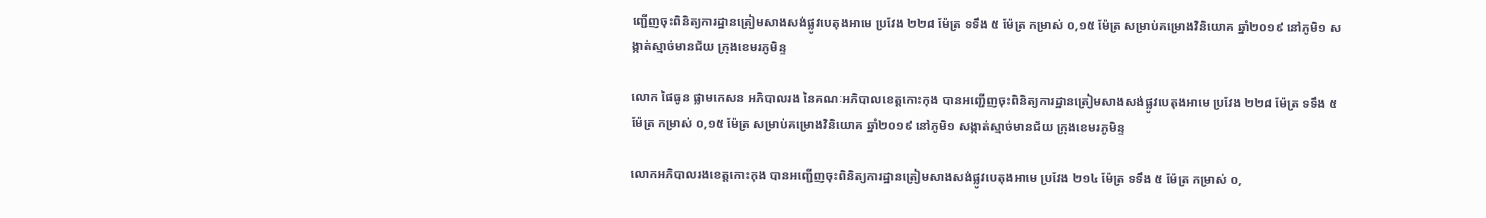ញ្ជើញចុះពិនិត្យការដ្ឋានត្រៀមសាងសង់ផ្លូវបេតុងអាមេ ប្រវែង ២២៨ ម៉ែត្រ ទទឹង ៥ ម៉ែត្រ កម្រាស់ ០,១៥ ម៉ែត្រ សម្រាប់គម្រោងវិនិយោគ ឆ្នាំ២០១៩ នៅភូមិ១ សង្កាត់ស្មាច់មានជ័យ ក្រុងខេមរភូមិន្ទ

លោក ផៃធូន ផ្លាមកេសន អភិបាលរង នៃគណៈអភិបាលខេត្តកោះកុង បានអញ្ជើញចុះពិនិត្យការដ្ឋានត្រៀមសាងសង់ផ្លូវបេតុងអាមេ ប្រវែង ២២៨ ម៉ែត្រ ទទឹង ៥ ម៉ែត្រ កម្រាស់ ០,១៥ ម៉ែត្រ សម្រាប់គម្រោងវិនិយោគ ឆ្នាំ២០១៩ នៅភូមិ១ សង្កាត់ស្មាច់មានជ័យ ក្រុងខេមរភូមិន្ទ

លោកអភិបាលរងខេត្តកោះកុង បានអញ្ជើញចុះពិនិត្យការដ្ឋានត្រៀមសាងសង់ផ្លូវបេតុងអាមេ ប្រវែង ២១៤ ម៉ែត្រ ទទឹង ៥ ម៉ែត្រ កម្រាស់ ០,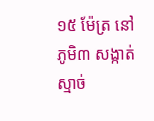១៥ ម៉ែត្រ នៅភូមិ៣ សង្កាត់ស្មាច់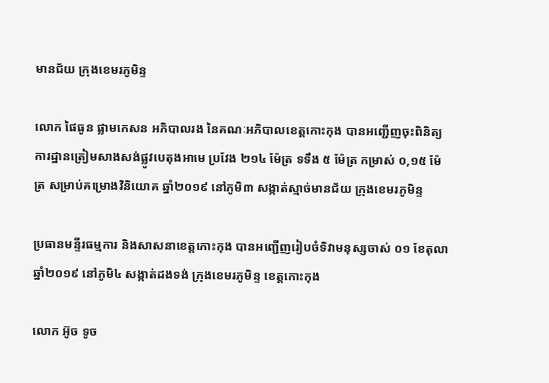មានជ័យ ក្រុងខេមរភូមិន្ទ

លោក ផៃធូន ផ្លាមកេសន អភិបាលរង នៃគណៈអភិបាលខេត្តកោះកុង បានអញ្ជើញចុះពិនិត្យការដ្ឋានត្រៀមសាងសង់ផ្លូវបេតុងអាមេ ប្រវែង ២១៤ ម៉ែត្រ ទទឹង ៥ ម៉ែត្រ កម្រាស់ ០,១៥ ម៉ែត្រ សម្រាប់គម្រោងវិនិយោគ ឆ្នាំ២០១៩ នៅភូមិ៣ សង្កាត់ស្មាច់មានជ័យ ក្រុងខេមរភូមិន្ទ

ប្រធានមន្ទីរធម្មការ និងសាសនាខេត្តកោះកុង បានអញ្ជើញរៀបចំទិវាមនុស្សចាស់ ០១ ខែតុលា ឆ្នាំ២០១៩ នៅភូមិ៤ សង្កាត់ដងទង់ ក្រុងខេមរភូមិន្ទ ខេត្តកោះកុង

លោក អ៊ូច ទូច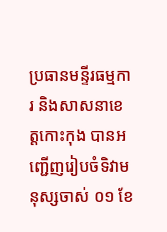ប្រធានមន្ទីរធម្មការ និងសាសនាខេត្តកោះកុង បានអញ្ជើញរៀបចំទិវាមនុស្សចាស់ ០១ ខែ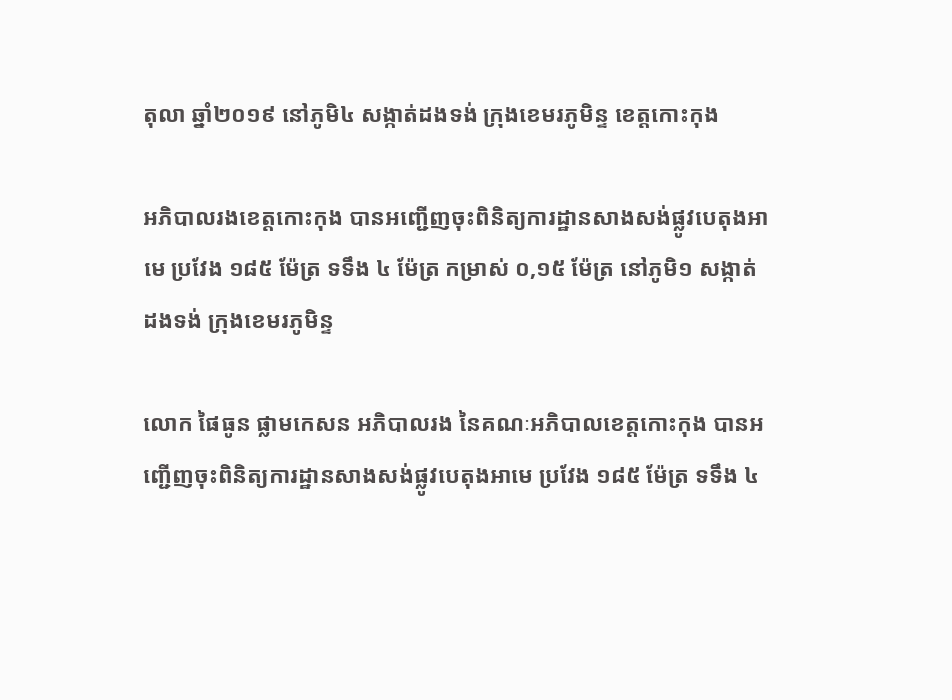តុលា ឆ្នាំ២០១៩ នៅភូមិ៤ សង្កាត់ដងទង់ ក្រុងខេមរភូមិន្ទ ខេត្តកោះកុង

អភិបាលរងខេត្តកោះកុង បានអញ្ជើញចុះពិនិត្យការដ្ឋានសាងសង់ផ្លូវបេតុងអាមេ ប្រវែង ១៨៥ ម៉ែត្រ ទទឹង ៤ ម៉ែត្រ កម្រាស់ ០,១៥ ម៉ែត្រ នៅភូមិ១ សង្កាត់ដងទង់ ក្រុងខេមរភូមិន្ទ

លោក ផៃធូន ផ្លាមកេសន អភិបាលរង នៃគណៈអភិបាលខេត្តកោះកុង បានអញ្ជើញចុះពិនិត្យការដ្ឋានសាងសង់ផ្លូវបេតុងអាមេ ប្រវែង ១៨៥ ម៉ែត្រ ទទឹង ៤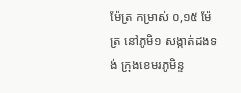ម៉ែត្រ កម្រាស់ ០,១៥ ម៉ែត្រ នៅភូមិ១ សង្កាត់ដងទង់ ក្រុងខេមរភូមិន្ទ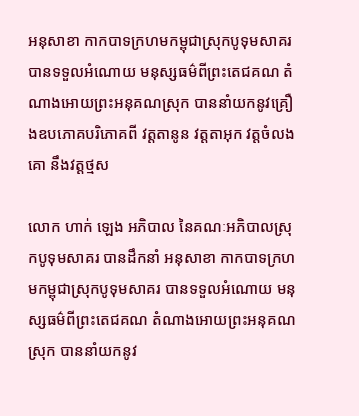អនុសាខា កាកបាទក្រហមកម្ពុជាស្រុកបូទុមសាគរ បានទទួលអំណោយ មនុស្សធម៌ពីព្រះតេជគណ តំណាងអោយព្រះអនុគណស្រុក បាននាំយកនូវគ្រឿងឧបភោគបរិភោគពី វត្តតានូន វត្តតាអុក វត្តចំលងគោ នឹងវត្តថ្មស

លោក ហាក់ ឡេង អភិបាល នៃគណៈអភិបាលស្រុកបូទុមសាគរ បានដឹកនាំ អនុសាខា កាកបាទក្រហមកម្ពុជាស្រុកបូទុមសាគរ បានទទួលអំណោយ មនុស្សធម៌ពីព្រះតេជគណ តំណាងអោយព្រះអនុគណស្រុក បាននាំយកនូវ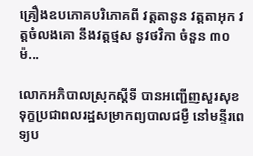គ្រឿងឧបភោគបរិភោគពី វត្តតានូន វត្តតាអុក វត្តចំលងគោ នឹងវត្តថ្មស នូវថវិកា ចំនួន ៣០ ម៉...

លោកអភិបាលស្រុកស្តីទី បានអញ្ជើញសួរសុខទុក្ខប្រជាពលរដ្ឋសម្រាកព្យបាលជម្ងឺ នៅមន្ទីរពេទ្យប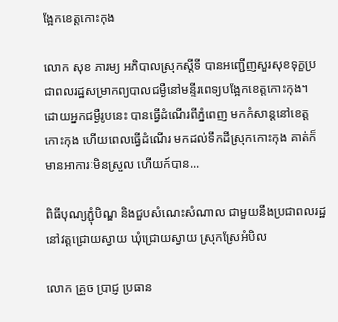ង្អែកខេត្តកោះកុង

លោក សុខ ភារម្យ អភិបាលស្រុកស្តីទី បានអញ្ជើញសួរសុខទុក្ខប្រជាពលរដ្ឋសម្រាកព្យបាលជម្ងឺនៅមន្ទីរពេទ្យបង្អែកខេត្តកោះកុង។ ដោយអ្នកជម្ងឺរូបនេះ បានធ្វើដំណើរពីភ្នំពេញ មកកំសាន្តនៅខេត្តកោះកុង ហើយពេលធ្វើដំណើរ មកដល់ទឹកដីស្រុកកោះកុង គាត់ក៏មានអាការៈមិនស្រួល ហើយក៍បាន...

ពិធីបុណ្យភ្ជុំបិណ្ឌ និងជួបសំណេះសំណាល ជាមួយនឹងប្រជាពលរដ្ឋ នៅវត្តជ្រោយស្វាយ ឃុំជ្រោយស្វាយ ស្រុកស្រែអំបិល

លោក គ្រួច ប្រាជ្ញ ប្រធាន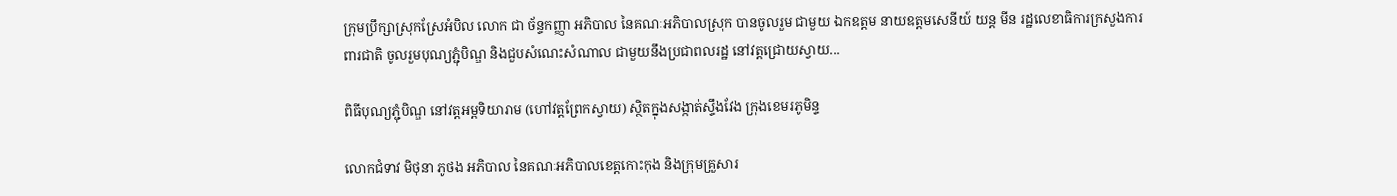ក្រុមប្រឹក្សាស្រុកស្រែអំបិល លោក ជា ច័ន្ទកញ្ញា អភិបាល នៃគណៈអភិបាលស្រុក បានចូលរួម ជាមួយ ឯកឧត្តម នាយឧត្តមសេនីយ៍ យន្ត មីន រដ្ឋលេខាធិការក្រសួងការពារជាតិ ចូលរួមបុណ្យភ្ជុំបិណ្ឌ និងជួបសំណេះសំណាល ជាមួយនឹងប្រជាពលរដ្ឋ នៅវត្តជ្រោយស្វាយ...

ពិធីបុណ្យភ្ជុំបិណ្ឌ នៅវត្តអម្ពទិយារាម (ហៅវត្តព្រែកស្វាយ) ស្ថិតក្នុងសង្កាត់ស្ទឹងវែង ក្រុងខេមរភូមិន្ទ

លោកជំទាវ មិថុនា ភូថង អភិបាល នៃគណៈអភិបាលខេត្តកោះកុង និងក្រុមគ្រួសារ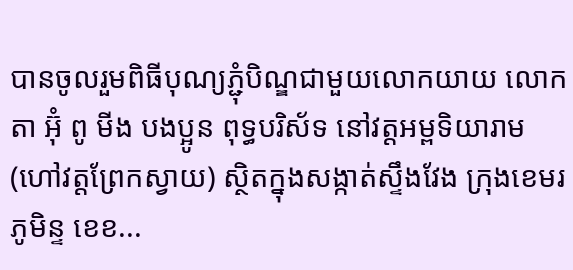បានចូលរួមពិធីបុណ្យភ្ជុំបិណ្ឌជាមួយលោកយាយ លោកតា អ៊ុំ ពូ មីង បងប្អូន ពុទ្ធបរិស័ទ នៅវត្តអម្ពទិយារាម(ហៅវត្តព្រែកស្វាយ) ស្ថិតក្នុងសង្កាត់ស្ទឹងវែង ក្រុងខេមរភូមិន្ទ ខេខ...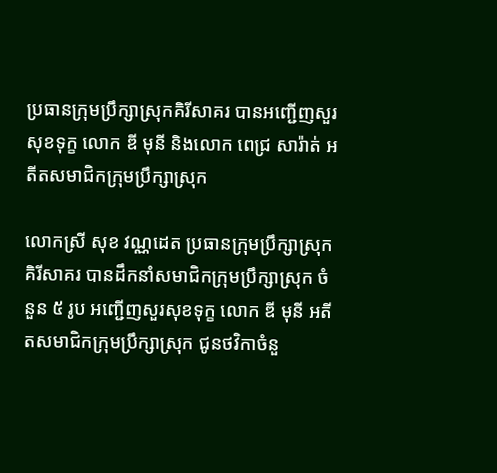ប្រធានក្រុមប្រឹក្សាស្រុកគិរីសាគរ បានអញ្ជើញសួរសុខទុក្ខ លោក ឌី មុនី និងលោក ពេជ្រ សារ៉ាត់ អតីតសមាជិកក្រុមប្រឹក្សាស្រុក

លោកស្រី សុខ វណ្ណដេត ប្រធានក្រុមប្រឹក្សាស្រុកគិរីសាគរ បានដឹកនាំសមាជិកក្រុមប្រឹក្សាស្រុក ចំនួន ៥ រូប អញ្ជើញសួរសុខទុក្ខ លោក ឌី មុនី អតីតសមាជិកក្រុមប្រឹក្សាស្រុក ជូនថវិកាចំនួ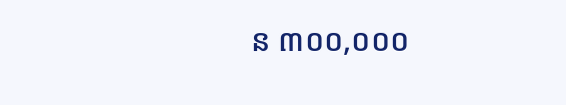ន ៣០០,០០០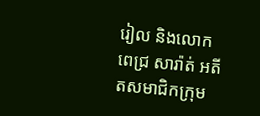រៀល និងលោក ពេជ្រ សារ៉ាត់ អតីតសមាជិកក្រុម